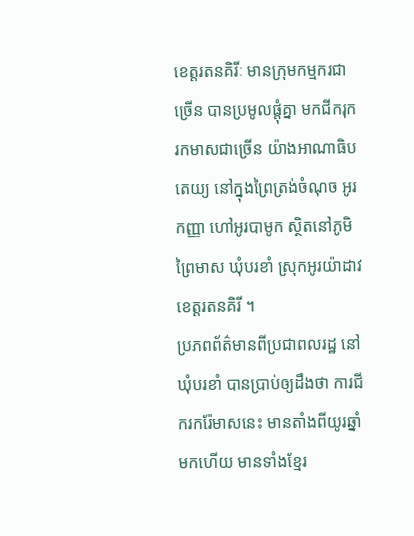ខេត្តរតនគិរីៈ មានក្រុមកម្មករជាច្រើន បានប្រមូលផ្តុំគ្នា មកជីករុករកមាសជាច្រើន យ៉ាងអាណាធិបតេយ្យ នៅក្នុងព្រៃត្រង់ចំណុច អូរកញ្ញា ហៅអូរបាមូក ស្ថិតនៅភូមិព្រៃមាស ឃុំបរខាំ ស្រុកអូរយ៉ាដាវ ខេត្តរតនគិរី ។
ប្រភពព័ត៌មានពីប្រជាពលរដ្ឋ នៅឃុំបរខាំ បានប្រាប់ឲ្យដឹងថា ការជីករករ៉ែមាសនេះ មានតាំងពីយូរឆ្នាំមកហើយ មានទាំងខ្មែរ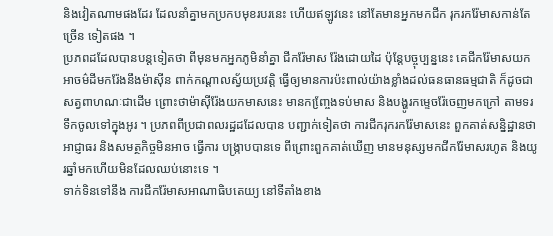និងវៀតណាមផងដែរ ដែលនាំគ្នាមកប្រកបមុខរបរនេះ ហើយឥឡូវនេះ នៅតែមានអ្នកមកជីក រុករករ៉ែមាសកាន់តែច្រើន ទៀតផង ។
ប្រភពដដែលបានបន្តទៀតថា ពីមុនមកអ្នកភូមិនាំគ្នា ជីករ៉ែមាស រ៉ែងដោយដៃ ប៉ុន្តែបច្ចុប្បន្ននេះ គេជីករ៉ែមាសយក អាចម៌ដីមករ៉ែងនឹងម៉ាស៊ីន ពាក់កណ្តាលស្វ័យប្រវត្តិ ធ្វើឲ្យមានការប៉ះពាល់យ៉ាងខ្លាំងដល់ធនធានធម្មជាតិ ក៏ដូចជាសត្វពាហណៈជាដើម ព្រោះថាម៉ាស៊ីរ៉ែងយកមាសនេះ មានកញ្ចែ្រងទប់មាស និងបង្ហូរកម្ទេចរ៉ែចេញមកក្រៅ តាមទរទឹកចូលទៅក្នុងអូរ ។ ប្រភពពីប្រជាពលរដ្ឋដដែលបាន បញ្ជាក់ទៀតថា ការជីករុករករ៉ែមាសនេះ ពួកគាត់សន្និដ្ឋានថា អាជ្ញាធរ និងសមត្ថកិច្ចមិនអាច ធ្វើការ បង្ក្រាបបានទេ ពីព្រោះពួកគាត់ឃើញ មានមនុស្សមកជីករ៉ែមាសរហូត និងយូរឆ្នាំមកហើយមិនដែលឈប់នោះទេ ។
ទាក់ទិនទៅនឹង ការជីករ៉ែមាសអាណាធិបតេយ្យ នៅទីតាំងខាង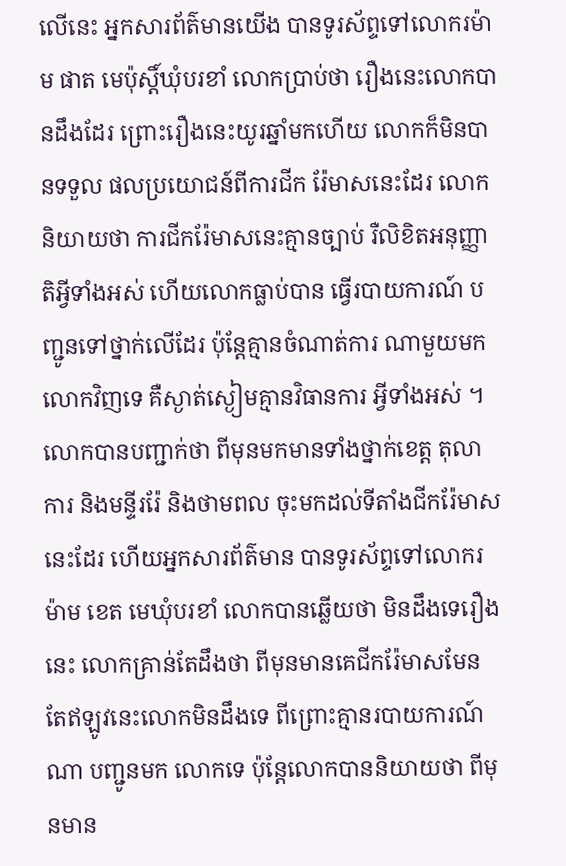លើនេះ អ្នកសារព័ត៌មានយើង បានទូរស័ព្ទទៅលោករម៉ាម ផាត មេប៉ុស្តិ៍ឃុំបរខាំ លោកប្រាប់ថា រឿងនេះលោកបានដឹងដែរ ព្រោះរឿងនេះយូរឆ្នាំមកហើយ លោកក៏មិនបានទទួល ផលប្រយោជន៍ពីការជីក រ៉ែមាសនេះដែរ លោកនិយាយថា ការជីករ៉ែមាសនេះគ្មានច្បាប់ រឺលិខិតអនុញ្ញាតិអ្វីទាំងអស់ ហើយលោកធ្លាប់បាន ធ្វើរបាយការណ៍ បញ្ជូនទៅថ្នាក់លើដែរ ប៉ុន្តែគ្មានចំណាត់ការ ណាមួយមកលោកវិញទេ គឺស្ងាត់ស្ងៀមគ្មានវិធានការ អ្វីទាំងអស់ ។ លោកបានបញ្ជាក់ថា ពីមុនមកមានទាំងថ្នាក់ខេត្ត តុលាការ និងមន្ទីររ៉ែ និងថាមពល ចុះមកដល់ទីតាំងជីករ៉ែមាសនេះដែរ ហើយអ្នកសារព័ត៌មាន បានទូរស័ព្ទទៅលោករម៉ាម ខេត មេឃុំបរខាំ លោកបានឆ្លើយថា មិនដឹងទេរឿងនេះ លោកគ្រាន់តែដឹងថា ពីមុនមានគេជីករ៉ែមាសមែន តែឥឡូវនេះលោកមិនដឹងទេ ពីព្រោះគ្មានរបាយការណ៍ណា បញ្ជូនមក លោកទេ ប៉ុន្តែលោកបាននិយាយថា ពីមុនមាន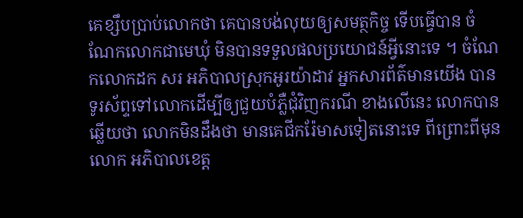គេខ្សឹបប្រាប់លោកថា គេបានបង់លុយឲ្យសមត្ថកិច្ច ទើបធ្វើបាន ចំណែកលោកជាមេឃុំ មិនបានទទួលផលប្រយោជន៍អ្វីនោះទេ ។ ចំណែកលោកដក សរ អភិបាលស្រុកអូរយ៉ាដាវ អ្នកសារព័ត៌មានយើង បានទូរស័ព្ទទៅលោកដើម្បីឲ្យជួយបំភ្លឺជុំវិញករណី ខាងលើនេះ លោកបានឆ្លើយថា លោកមិនដឹងថា មានគេជីករ៉ែមាសទៀតនោះទេ ពីព្រោះពីមុន លោក អភិបាលខេត្ត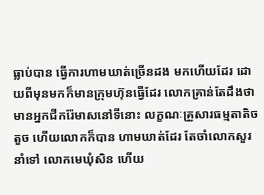ធ្លាប់បាន ធ្វើការហាមឃាត់ច្រើនដង មកហើយដែរ ដោយពីមុនមកក៏មានក្រុមហ៊ុនធ្វើដែរ លោកគ្រាន់តែដឹងថា មានអ្នកជីករ៉ែមាសនៅទីនោះ លក្ខណៈគ្រួសារធម្មតាតិចតួច ហើយលោកក៏បាន ហាមឃាត់ដែរ តែចាំលោកសួរនាំទៅ លោកមេឃុំសិន ហើយ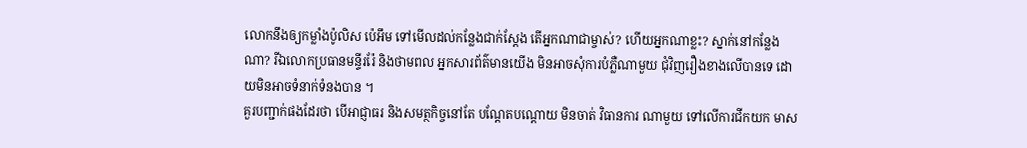លោកនឹងឲ្យកម្លាំងប៉ូលិស ប៉េអឹម ទៅមើលដល់កន្លែងជាក់ស្តែង តើអ្នកណាជាម្ចាស់? ហើយអ្នកណាខ្លះ? ស្នាក់នៅកន្លែងណា? រីឯលោកប្រធានមន្ទីររ៉ែ និងថាមពល អ្នកសារព័ត៌មានយើង មិនអាចសុំការបំភ្លឺណាមួយ ជុំវិញរឿងខាងលើបានទេ ដោយមិនអាចទំនាក់ទំនងបាន ។
គួរបញ្ជាក់ផងដែរថា បើអាជ្ញាធរ និងសមត្ថកិច្ចនៅតែ បណ្តែតបណ្តោយ មិនចាត់ វិធានការ ណាមួយ ទៅលើការជីកយក មាស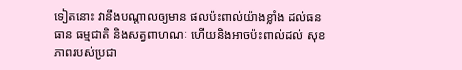ទៀតនោះ វានឹងបណ្តាលឲ្យមាន ផលប៉ះពាល់យ៉ាងខ្លាំង ដល់ធនធាន ធម្មជាតិ និងសត្វពាហណៈ ហើយនិងអាចប៉ះពាល់ដល់ សុខភាពរបស់ប្រជា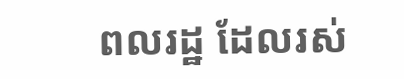ពលរដ្ឋ ដែលរស់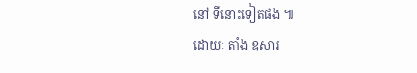នៅ ទីនោះទៀតផង ៕
ដោយៈ តាំង ឧសារ